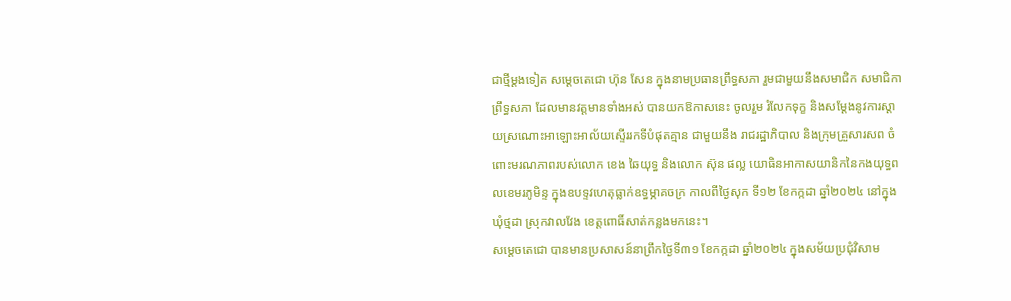ជាថ្មីម្តងទៀត សម្ដេចតេជោ ហ៊ុន សែន ក្នុងនាមប្រធានព្រឹទ្ធសភា រួមជាមួយនឹងសមាជិក សមាជិកាព្រឹទ្ធសភា ដែលមានវត្តមានទាំងអស់ បានយកឱកាសនេះ ចូលរួម រំលែកទុក្ខ និងសម្តែងនូវការស្តាយស្រណោះអាឡោះអាល័យស្ទើររកទីបំផុតគ្មាន ជាមួយនឹង រាជរដ្ឋាភិបាល និងក្រុមគ្រួសារសព ចំពោះមរណភាពរបស់លោក ខេង ឆៃយុទ្ធ និងលោក ស៊ុន ផល្ល យោធិនអាកាសយានិកនៃកងយុទ្ធពលខេមរភូមិន្ទ ក្នុងឧបទ្ទវហេតុធ្លាក់ឧទ្ធម្ភាគចក្រ កាលពីថ្ងៃសុក ទី១២ ខែកក្កដា ឆ្នាំ២០២៤ នៅក្នុងឃុំថ្មដា ស្រុកវាលវែង ខេត្តពោធិ៍សាត់កន្លងមកនេះ។
សម្តេចតេជោ បានមានប្រសាសន៍នាព្រឹកថ្ងៃទី៣១ ខែកក្កដា ឆ្នាំ២០២៤ ក្នុងសម័យប្រជុំវិសាម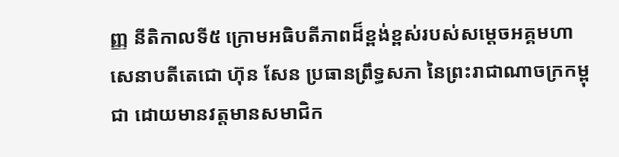ញ្ញ នីតិកាលទី៥ ក្រោមអធិបតីភាពដ៏ខ្ពង់ខ្ពស់របស់សម្តេចអគ្គមហាសេនាបតីតេជោ ហ៊ុន សែន ប្រធានព្រឹទ្ធសភា នៃព្រះរាជាណាចក្រកម្ពុជា ដោយមានវត្តមានសមាជិក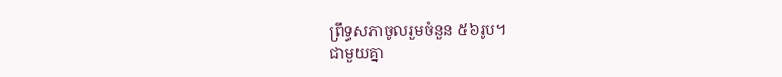ព្រឹទ្ធសភាចូលរួមចំនួន ៥៦រូប។
ជាមួយគ្នា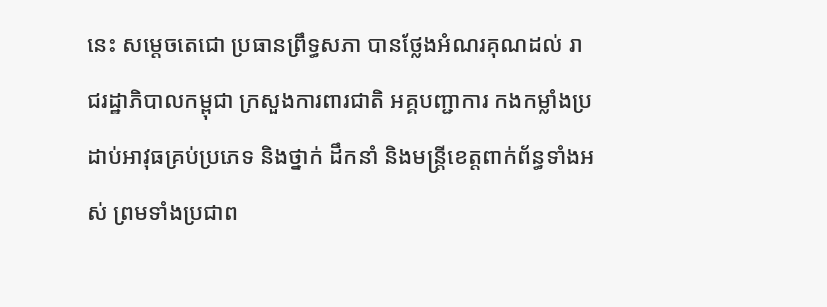នេះ សម្តេចតេជោ ប្រធានព្រឹទ្ធសភា បានថ្លែងអំណរគុណដល់ រាជរដ្ឋាភិបាលកម្ពុជា ក្រសួងការពារជាតិ អគ្គបញ្ជាការ កងកម្លាំងប្រដាប់អាវុធគ្រប់ប្រភេទ និងថ្នាក់ ដឹកនាំ និងមន្ត្រីខេត្តពាក់ព័ន្ធទាំងអស់ ព្រមទាំងប្រជាព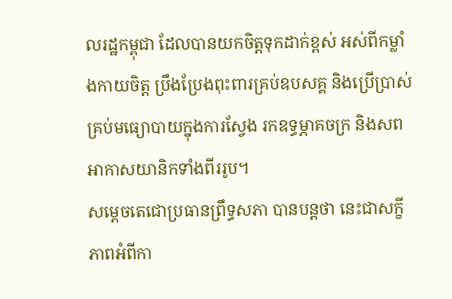លរដ្ឋកម្ពុជា ដែលបានយកចិត្តទុកដាក់ខ្ពស់ អស់ពីកម្លាំងកាយចិត្ត ប្រឹងប្រែងពុះពារគ្រប់ឧបសគ្គ និងប្រើប្រាស់គ្រប់មធ្យោបាយក្នុងការស្វែង រកឧទ្ធម្ភាគចក្រ និងសពអាកាសយានិកទាំងពីររូប។
សម្តេចតេជោប្រធានព្រឹទ្ធសភា បានបន្តថា នេះជាសក្ខីភាពអំពីកា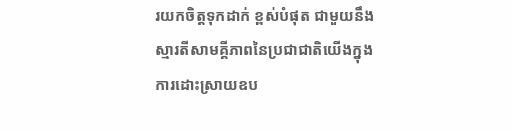រយកចិត្តទុកដាក់ ខ្ពស់បំផុត ជាមួយនឹងស្មារតីសាមគ្គីភាពនៃប្រជាជាតិយើងក្នុងការដោះស្រាយឧប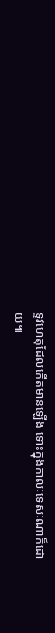ទ្ទវហេតុដែលកើតមានឡើង ទោះក្នុងកាលៈទេសៈណាក៏ដោយ៕